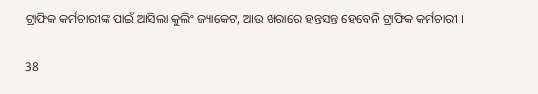ଟ୍ରାଫିକ କର୍ମଚାରୀଙ୍କ ପାଇଁ ଆସିଲା କୁଲିଂ ଜ୍ୟାକେଟ, ଆଉ ଖରାରେ ହନ୍ତସନ୍ତ ହେବେନି ଟ୍ରାଫିକ କର୍ମଚାରୀ ।

38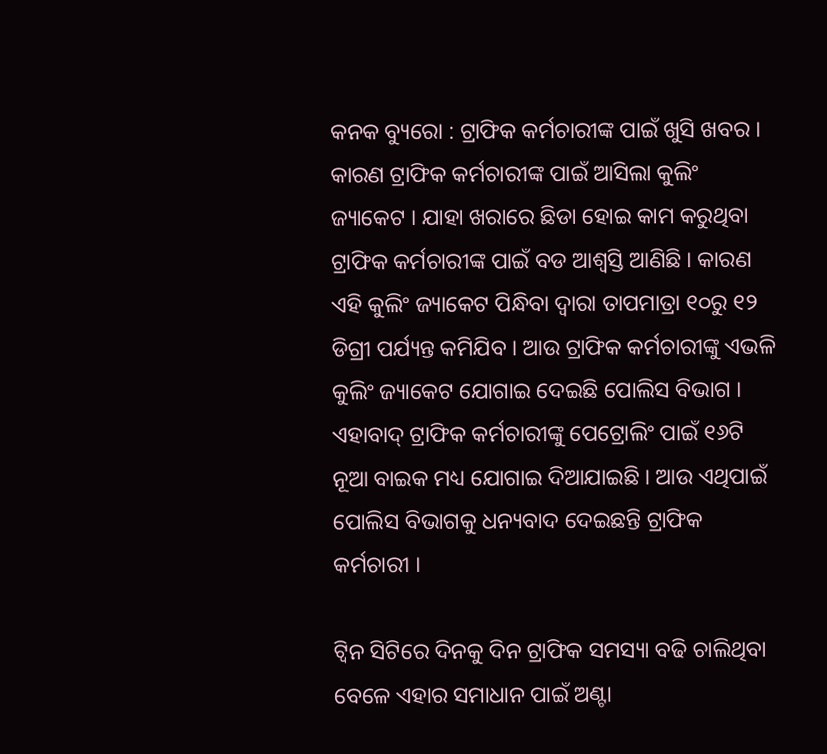କନକ ବ୍ୟୁରୋ : ଟ୍ରାଫିକ କର୍ମଚାରୀଙ୍କ ପାଇଁ ଖୁସି ଖବର । କାରଣ ଟ୍ରାଫିକ କର୍ମଚାରୀଙ୍କ ପାଇଁ ଆସିଲା କୁଲିଂ ଜ୍ୟାକେଟ । ଯାହା ଖରାରେ ଛିଡା ହୋଇ କାମ କରୁଥିବା ଟ୍ରାଫିକ କର୍ମଚାରୀଙ୍କ ପାଇଁ ବଡ ଆଶ୍ୱସ୍ତି ଆଣିଛି । କାରଣ ଏହି କୁଲିଂ ଜ୍ୟାକେଟ ପିନ୍ଧିବା ଦ୍ୱାରା ତାପମାତ୍ରା ୧୦ରୁ ୧୨ ଡିଗ୍ରୀ ପର୍ଯ୍ୟନ୍ତ କମିଯିବ । ଆଉ ଟ୍ରାଫିକ କର୍ମଚାରୀଙ୍କୁ ଏଭଳି କୁଲିଂ ଜ୍ୟାକେଟ ଯୋଗାଇ ଦେଇଛି ପୋଲିସ ବିଭାଗ । ଏହାବାଦ୍ ଟ୍ରାଫିକ କର୍ମଚାରୀଙ୍କୁ ପେଟ୍ରୋଲିଂ ପାଇଁ ୧୬ଟି ନୂଆ ବାଇକ ମଧ୍ୟ ଯୋଗାଇ ଦିଆଯାଇଛି । ଆଉ ଏଥିପାଇଁ ପୋଲିସ ବିଭାଗକୁ ଧନ୍ୟବାଦ ଦେଇଛନ୍ତି ଟ୍ରାଫିକ କର୍ମଚାରୀ ।

ଟ୍ୱିନ ସିଟିରେ ଦିନକୁ ଦିନ ଟ୍ରାଫିକ ସମସ୍ୟା ବଢି ଚାଲିଥିବା ବେଳେ ଏହାର ସମାଧାନ ପାଇଁ ଅଣ୍ଟା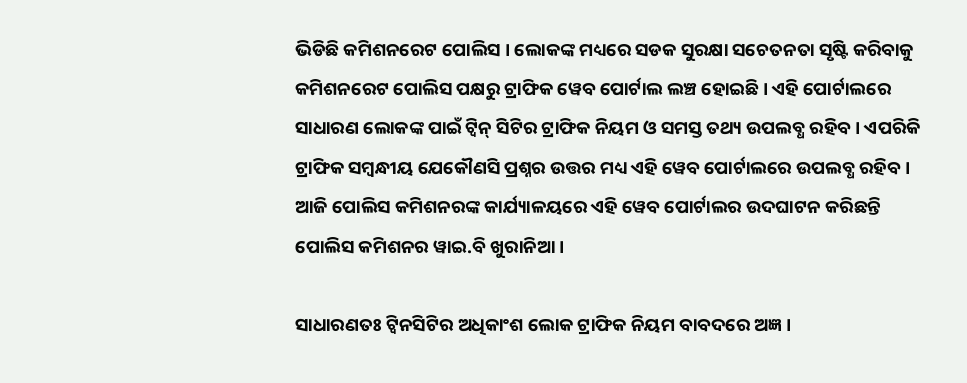ଭିଡିଛି କମିଶନରେଟ ପୋଲିସ । ଲୋକଙ୍କ ମଧ୍ୟରେ ସଡକ ସୁରକ୍ଷା ସଚେତନତା ସୃଷ୍ଟି କରିବାକୁ କମିଶନରେଟ ପୋଲିସ ପକ୍ଷରୁ ଟ୍ରାଫିକ ୱେବ ପୋର୍ଟାଲ ଲଞ୍ଚ ହୋଇଛି । ଏହି ପୋର୍ଟାଲରେ ସାଧାରଣ ଲୋକଙ୍କ ପାଇଁ ଟ୍ୱିନ୍ ସିଟିର ଟ୍ରାଫିକ ନିୟମ ଓ ସମସ୍ତ ତଥ୍ୟ ଉପଲବ୍ଧ ରହିବ । ଏପରିକି ଟ୍ରାଫିକ ସମ୍ବନ୍ଧୀୟ ଯେକୌଣସି ପ୍ରଶ୍ନର ଉତ୍ତର ମଧ୍ୟ ଏହି ୱେବ ପୋର୍ଟାଲରେ ଉପଲବ୍ଧ ରହିବ । ଆଜି ପୋଲିସ କମିଶନରଙ୍କ କାର୍ଯ୍ୟାଳୟରେ ଏହି ୱେବ ପୋର୍ଟାଲର ଉଦଘାଟନ କରିଛନ୍ତି ପୋଲିସ କମିଶନର ୱାଇ.ବି ଖୁରାନିଆ ।

ସାଧାରଣତଃ ଟ୍ୱିନସିଟିର ଅଧିକାଂଶ ଲୋକ ଟ୍ରାଫିକ ନିୟମ ବାବଦରେ ଅଜ୍ଞ ।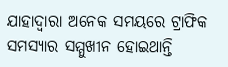ଯାହାଦ୍ୱାରା ଅନେକ ସମୟରେ ଟ୍ରାଫିକ ସମସ୍ୟାର ସମ୍ମୁଖୀନ ହୋଇଥାନ୍ତି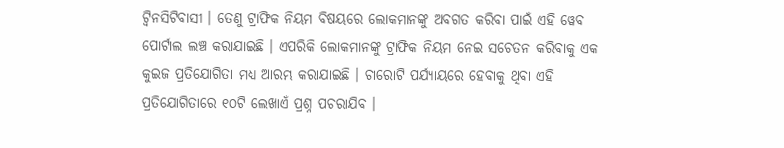ଟ୍ୱିନସିଟିବାସୀ । ତେଣୁ ଟ୍ରାଫିକ ନିୟମ ବିଷୟରେ ଲୋକମାନଙ୍କୁ ଅବଗତ କରିବା ପାଇଁ ଏହି ୱେବ ପୋର୍ଟାଲ ଲଞ୍ଚ କରାଯାଇଛି । ଏପରିକି ଲୋକମାନଙ୍କୁ ଟ୍ରାଫିକ ନିୟମ ନେଇ ସଚେତନ କରିବାକୁ ଏକ କୁଇଜ ପ୍ରତିଯୋଗିତା ମଧ୍ୟ ଆରମ୍ଭ କରାଯାଇଛି । ଚାରୋଟି ପର୍ଯ୍ୟାୟରେ ହେବାକୁ ଥିବା ଏହି ପ୍ରତିଯୋଗିତାରେ ୧୦ଟି ଲେଖାଏଁ ପ୍ରଶ୍ନ ପଚରାଯିବ ।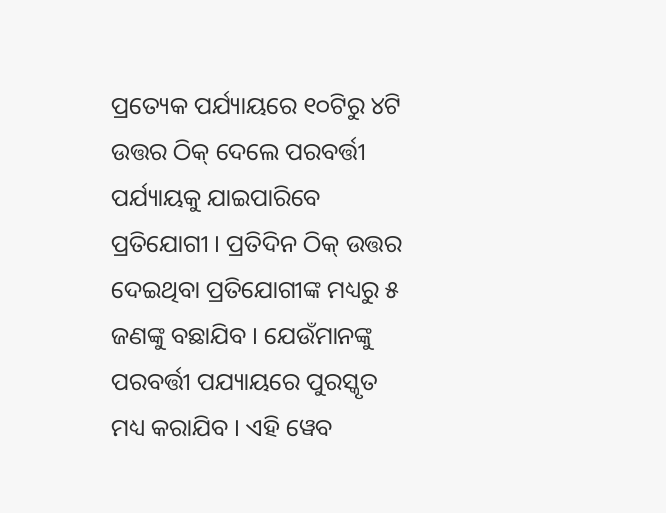ପ୍ରତ୍ୟେକ ପର୍ଯ୍ୟାୟରେ ୧୦ଟିରୁ ୪ଟି ଉତ୍ତର ଠିକ୍ ଦେଲେ ପରବର୍ତ୍ତୀ ପର୍ଯ୍ୟାୟକୁ ଯାଇପାରିବେ ପ୍ରତିଯୋଗୀ । ପ୍ରତିଦିନ ଠିକ୍ ଉତ୍ତର ଦେଇଥିବା ପ୍ରତିଯୋଗୀଙ୍କ ମଧ୍ୟରୁ ୫ ଜଣଙ୍କୁ ବଛାଯିବ । ଯେଉଁମାନଙ୍କୁ ପରବର୍ତ୍ତୀ ପଯ୍ୟାୟରେ ପୁରସ୍କୃତ ମଧ୍ୟ କରାଯିବ । ଏହି ୱେବ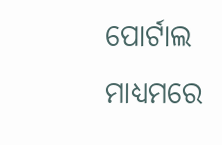ପୋର୍ଟାଲ ମାଧ୍ୟମରେ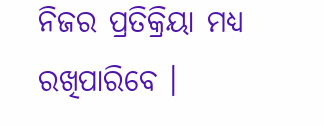ନିଜର ପ୍ରତିକ୍ରିୟା ମଧ୍ୟ ରଖିପାରିବେ ।